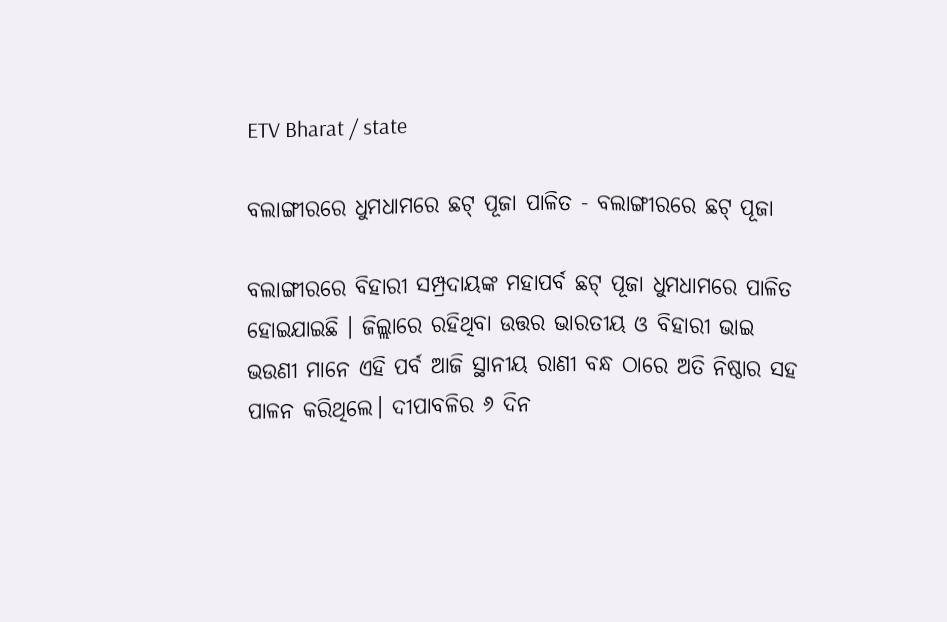ETV Bharat / state

ବଲାଙ୍ଗୀରରେ ଧୁମଧାମରେ ଛଟ୍ ପୂଜା ପାଳିତ - ବଲାଙ୍ଗୀରରେ ଛଟ୍ ପୂଜା

ବଲାଙ୍ଗୀରରେ ବିହାରୀ ସମ୍ପ୍ରଦାୟଙ୍କ ମହାପର୍ବ ଛଟ୍ ପୂଜା ଧୁମଧାମରେ ପାଳିତ ହୋଇଯାଇଛି । ଜିଲ୍ଲାରେ ରହିଥିବା ଉତ୍ତର ଭାରତୀୟ ଓ ବିହାରୀ ଭାଇ ଭଉଣୀ ମାନେ ଏହି ପର୍ବ ଆଜି ସ୍ଥାନୀୟ ରାଣୀ ବନ୍ଧ ଠାରେ ଅତି ନିଷ୍ଠାର ସହ ପାଳନ କରିଥିଲେ। ଦୀପାବଳିର ୬ ଦିନ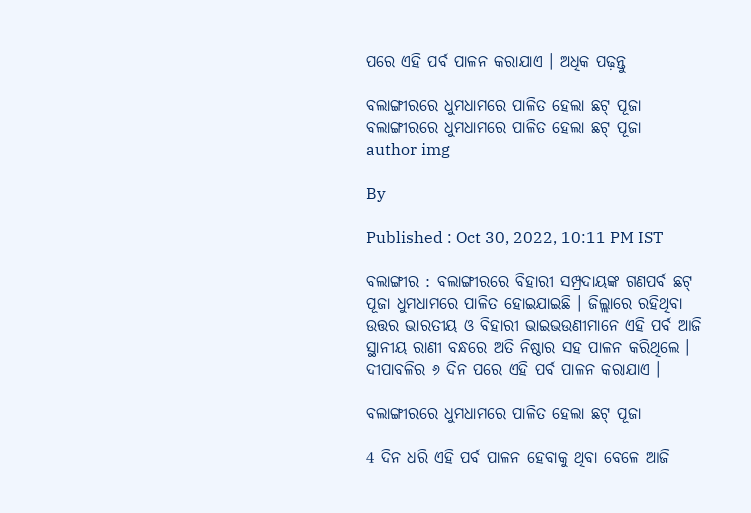ପରେ ଏହି ପର୍ବ ପାଳନ କରାଯାଏ । ଅଧିକ ପଢ଼ନ୍ତୁ

ବଲାଙ୍ଗୀରରେ ଧୁମଧାମରେ ପାଳିତ ହେଲା ଛଟ୍ ପୂଜା
ବଲାଙ୍ଗୀରରେ ଧୁମଧାମରେ ପାଳିତ ହେଲା ଛଟ୍ ପୂଜା
author img

By

Published : Oct 30, 2022, 10:11 PM IST

ବଲାଙ୍ଗୀର : ବଲାଙ୍ଗୀରରେ ବିହାରୀ ସମ୍ପ୍ରଦାୟଙ୍କ ଗଣପର୍ବ ଛଟ୍ ପୂଜା ଧୁମଧାମରେ ପାଳିତ ହୋଇଯାଇଛି । ଜିଲ୍ଲାରେ ରହିଥିବା ଉତ୍ତର ଭାରତୀୟ ଓ ବିହାରୀ ଭାଇଭଉଣୀମାନେ ଏହି ପର୍ବ ଆଜି ସ୍ଥାନୀୟ ରାଣୀ ବନ୍ଧରେ ଅତି ନିଷ୍ଠାର ସହ ପାଳନ କରିଥିଲେ । ଦୀପାବଳିର ୬ ଦିନ ପରେ ଏହି ପର୍ବ ପାଳନ କରାଯାଏ ।

ବଲାଙ୍ଗୀରରେ ଧୁମଧାମରେ ପାଳିତ ହେଲା ଛଟ୍ ପୂଜା

4 ଦିନ ଧରି ଏହି ପର୍ବ ପାଳନ ହେବାକୁ ଥିବା ବେଳେ ଆଜି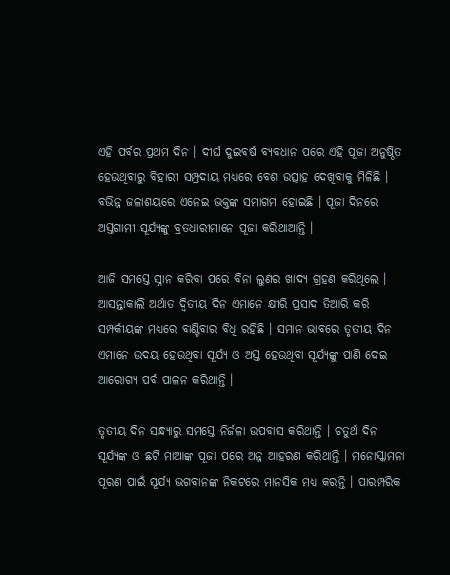ଏହି ପର୍ବର ପ୍ରଥମ ଦିନ । ଦୀର୍ଘ ଦୁଇବର୍ଷ ବ୍ୟବଧାନ ପରେ ଏହି ପୂଜା ଅନୁଷ୍ଠିତ ହେଉଥିବାରୁ ବିହାରୀ ସମ୍ପ୍ରଦାୟ ମଧ୍ୟରେ ବେଶ ଉତ୍ସାହ ଦେଖିବାକୁ ମିଳିଛି । ବଭିନ୍ନ ଜଳାଶୟରେ ଏନେଇ ଭକ୍ତଙ୍କ ସମାଗମ ହୋଇଛି । ପୂଜା ଦିନରେ ଅସ୍ତଗାମୀ ସୂର୍ଯ୍ୟଙ୍କୁ ବ୍ରତଧାରୀମାନେ ପୂଜା କରିଥାଆନ୍ତି ।

ଆଜି ସମସ୍ତେ ସ୍ନାନ କରିବା ପରେ ବିନା ଲୁଣର ଖାଦ୍ୟ ଗ୍ରହଣ କରିଥିଲେ । ଆସନ୍ତାକାଲି ଅର୍ଥାତ ଦ୍ୱିତୀୟ ଦିନ ଏମାନେ କ୍ଷୀରି ପ୍ରସାଦ ତିଆରି କରି ସମ୍ପର୍କୀୟଙ୍କ ମଧ୍ୟରେ ବାଣ୍ଟିବାର ବିଧି ରହିଛି । ସମାନ ଭାବରେ ତୃତୀୟ ଦିନ ଏମାନେ ଉଦୟ ହେଉଥିବା ସୂର୍ଯ୍ୟ ଓ ଅସ୍ତ ହେଉଥିବା ସୂର୍ଯ୍ୟଙ୍କୁ ପାଣି ଦେଇ ଆରୋଗ୍ୟ ପର୍ବ ପାଳନ କରିଥାନ୍ତି ।

ତୃତୀୟ ଦିନ ସନ୍ଧ୍ୟାରୁ ସମସ୍ତେ ନିର୍ଜଳା ଉପବାସ କରିଥାନ୍ତି । ଚତୁର୍ଥ ଦିନ ସୂର୍ଯ୍ୟଙ୍କ ଓ ଛଟି ମାଆଙ୍କ ପୂଜା ପରେ ଅନ୍ନ ଆହରଣ କରିଥାନ୍ତି । ମନୋସ୍କାମନା ପୂରଣ ପାଇଁ ସୂର୍ଯ୍ୟ ଭଗବାନଙ୍କ ନିକଟରେ ମାନସିକ ମଧ୍ୟ କରନ୍ତି । ପାରମ୍ପରିକ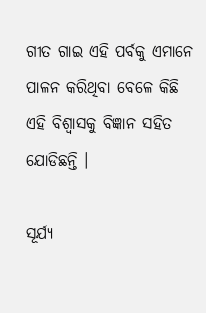ଗୀତ ଗାଇ ଏହି ପର୍ବକୁ ଏମାନେ ପାଳନ କରିଥିବା ବେଳେ କିଛି ଏହି ବିଶ୍ୱାସକୁ ବିଜ୍ଞାନ ସହିତ ଯୋଡିଛନ୍ତି ।

ସୂର୍ଯ୍ୟ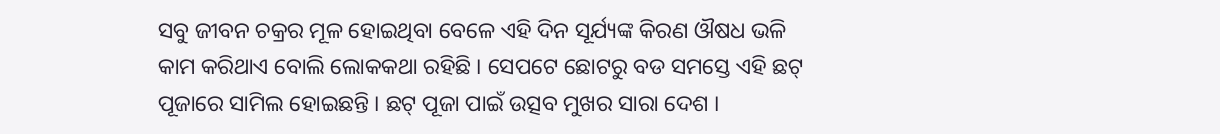ସବୁ ଜୀବନ ଚକ୍ରର ମୂଳ ହୋଇଥିବା ବେଳେ ଏହି ଦିନ ସୂର୍ଯ୍ୟଙ୍କ କିରଣ ଔଷଧ ଭଳି କାମ କରିଥାଏ ବୋଲି ଲୋକକଥା ରହିଛି । ସେପଟେ ଛୋଟରୁ ବଡ ସମସ୍ତେ ଏହି ଛଟ୍ ପୂଜାରେ ସାମିଲ ହୋଇଛନ୍ତି । ଛଟ୍ ପୂଜା ପାଇଁ ଉତ୍ସବ ମୁଖର ସାରା ଦେଶ ।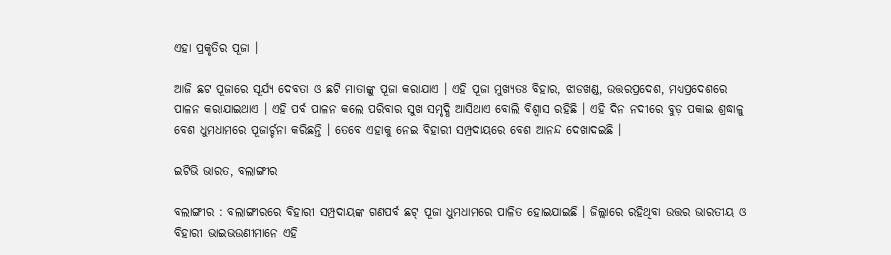ଏହା ପ୍ରକୃତିର ପୂଜା ।

ଆଜି ଛଟ ପୂଜାରେ ସୂର୍ଯ୍ୟ ଦେବତା ଓ ଛଟି ମାତାଙ୍କୁ ପୂଜା କରାଯାଏ । ଏହି ପୂଜା ମୁଖ୍ୟତଃ ବିହାର, ଝାଡଖଣ୍ଡ, ଉତ୍ତରପ୍ରଦେଶ, ମଧ୍ୟପ୍ରଦେଶରେ ପାଳନ କରାଯାଇଥାଏ । ଏହି ପର୍ବ ପାଳନ କଲେ ପରିବାର ସୁଖ ସମୃଦ୍ଧି ଆସିଥାଏ ବୋଲି ବିଶ୍ୱାସ ରହିଛି । ଏହି ଦିନ ନଦୀରେ ବୁଡ଼ ପକାଇ ଶ୍ରଦ୍ଧାଳୁ ବେଶ ଧୁମଧାମରେ ପୂଜାର୍ଚ୍ଚନା କରିଛନ୍ତି । ତେବେ ଏହାକୁ ନେଇ ବିହାରୀ ସମ୍ପ୍ରଦାୟରେ ବେଶ ଆନନ୍ଦ ଦେଖାଦଇଛି ।

ଇଟିଭି ଭାରତ, ବଲାଙ୍ଗୀର

ବଲାଙ୍ଗୀର : ବଲାଙ୍ଗୀରରେ ବିହାରୀ ସମ୍ପ୍ରଦାୟଙ୍କ ଗଣପର୍ବ ଛଟ୍ ପୂଜା ଧୁମଧାମରେ ପାଳିତ ହୋଇଯାଇଛି । ଜିଲ୍ଲାରେ ରହିଥିବା ଉତ୍ତର ଭାରତୀୟ ଓ ବିହାରୀ ଭାଇଭଉଣୀମାନେ ଏହି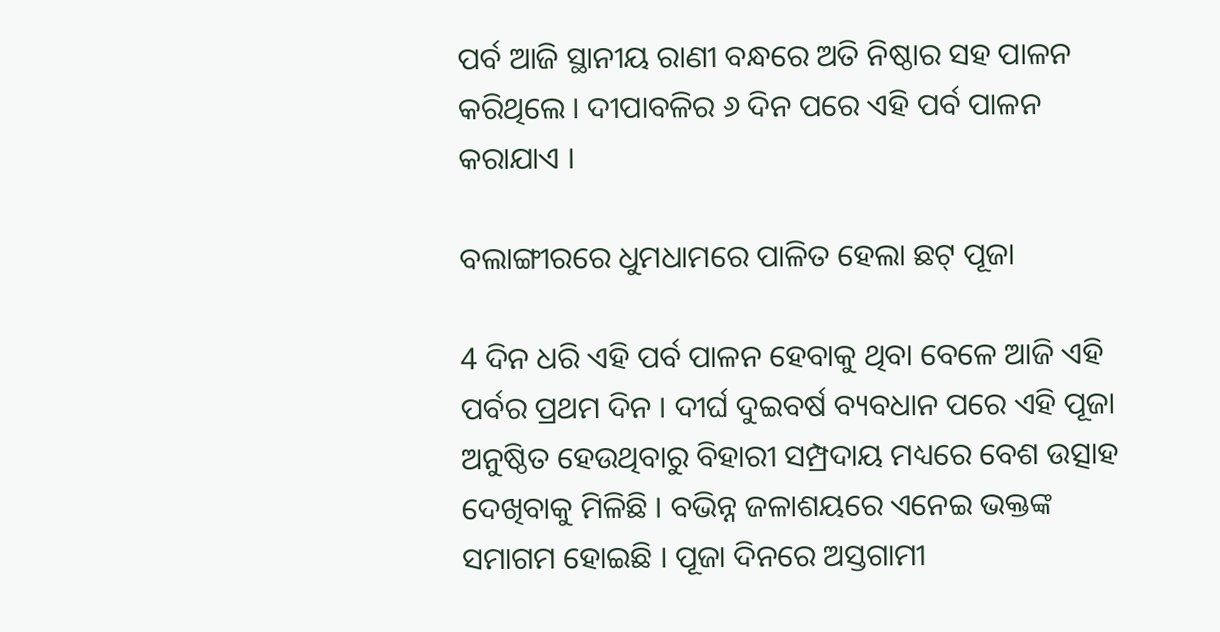ପର୍ବ ଆଜି ସ୍ଥାନୀୟ ରାଣୀ ବନ୍ଧରେ ଅତି ନିଷ୍ଠାର ସହ ପାଳନ କରିଥିଲେ । ଦୀପାବଳିର ୬ ଦିନ ପରେ ଏହି ପର୍ବ ପାଳନ କରାଯାଏ ।

ବଲାଙ୍ଗୀରରେ ଧୁମଧାମରେ ପାଳିତ ହେଲା ଛଟ୍ ପୂଜା

4 ଦିନ ଧରି ଏହି ପର୍ବ ପାଳନ ହେବାକୁ ଥିବା ବେଳେ ଆଜି ଏହି ପର୍ବର ପ୍ରଥମ ଦିନ । ଦୀର୍ଘ ଦୁଇବର୍ଷ ବ୍ୟବଧାନ ପରେ ଏହି ପୂଜା ଅନୁଷ୍ଠିତ ହେଉଥିବାରୁ ବିହାରୀ ସମ୍ପ୍ରଦାୟ ମଧ୍ୟରେ ବେଶ ଉତ୍ସାହ ଦେଖିବାକୁ ମିଳିଛି । ବଭିନ୍ନ ଜଳାଶୟରେ ଏନେଇ ଭକ୍ତଙ୍କ ସମାଗମ ହୋଇଛି । ପୂଜା ଦିନରେ ଅସ୍ତଗାମୀ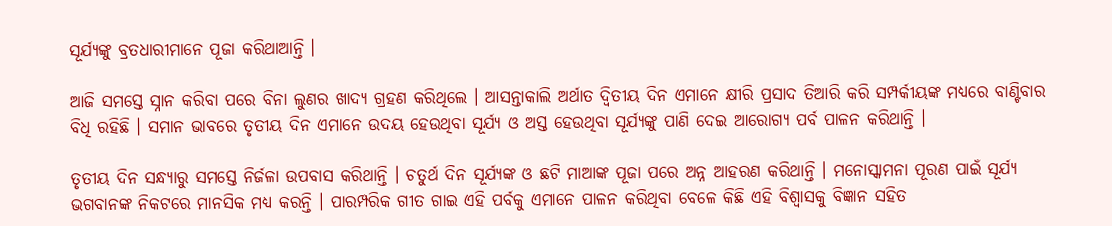ସୂର୍ଯ୍ୟଙ୍କୁ ବ୍ରତଧାରୀମାନେ ପୂଜା କରିଥାଆନ୍ତି ।

ଆଜି ସମସ୍ତେ ସ୍ନାନ କରିବା ପରେ ବିନା ଲୁଣର ଖାଦ୍ୟ ଗ୍ରହଣ କରିଥିଲେ । ଆସନ୍ତାକାଲି ଅର୍ଥାତ ଦ୍ୱିତୀୟ ଦିନ ଏମାନେ କ୍ଷୀରି ପ୍ରସାଦ ତିଆରି କରି ସମ୍ପର୍କୀୟଙ୍କ ମଧ୍ୟରେ ବାଣ୍ଟିବାର ବିଧି ରହିଛି । ସମାନ ଭାବରେ ତୃତୀୟ ଦିନ ଏମାନେ ଉଦୟ ହେଉଥିବା ସୂର୍ଯ୍ୟ ଓ ଅସ୍ତ ହେଉଥିବା ସୂର୍ଯ୍ୟଙ୍କୁ ପାଣି ଦେଇ ଆରୋଗ୍ୟ ପର୍ବ ପାଳନ କରିଥାନ୍ତି ।

ତୃତୀୟ ଦିନ ସନ୍ଧ୍ୟାରୁ ସମସ୍ତେ ନିର୍ଜଳା ଉପବାସ କରିଥାନ୍ତି । ଚତୁର୍ଥ ଦିନ ସୂର୍ଯ୍ୟଙ୍କ ଓ ଛଟି ମାଆଙ୍କ ପୂଜା ପରେ ଅନ୍ନ ଆହରଣ କରିଥାନ୍ତି । ମନୋସ୍କାମନା ପୂରଣ ପାଇଁ ସୂର୍ଯ୍ୟ ଭଗବାନଙ୍କ ନିକଟରେ ମାନସିକ ମଧ୍ୟ କରନ୍ତି । ପାରମ୍ପରିକ ଗୀତ ଗାଇ ଏହି ପର୍ବକୁ ଏମାନେ ପାଳନ କରିଥିବା ବେଳେ କିଛି ଏହି ବିଶ୍ୱାସକୁ ବିଜ୍ଞାନ ସହିତ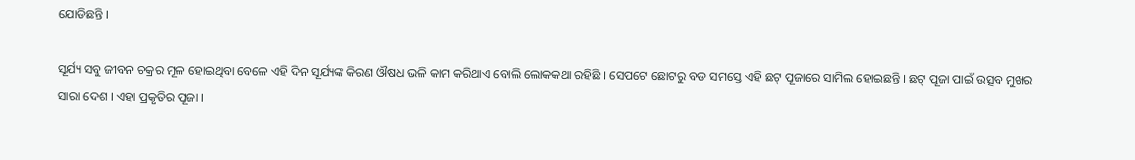ଯୋଡିଛନ୍ତି ।

ସୂର୍ଯ୍ୟ ସବୁ ଜୀବନ ଚକ୍ରର ମୂଳ ହୋଇଥିବା ବେଳେ ଏହି ଦିନ ସୂର୍ଯ୍ୟଙ୍କ କିରଣ ଔଷଧ ଭଳି କାମ କରିଥାଏ ବୋଲି ଲୋକକଥା ରହିଛି । ସେପଟେ ଛୋଟରୁ ବଡ ସମସ୍ତେ ଏହି ଛଟ୍ ପୂଜାରେ ସାମିଲ ହୋଇଛନ୍ତି । ଛଟ୍ ପୂଜା ପାଇଁ ଉତ୍ସବ ମୁଖର ସାରା ଦେଶ । ଏହା ପ୍ରକୃତିର ପୂଜା ।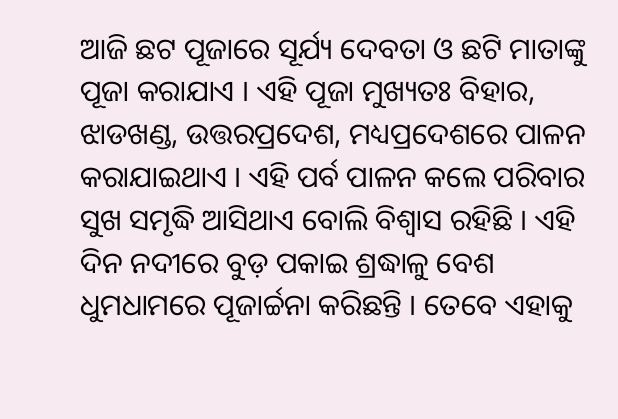ଆଜି ଛଟ ପୂଜାରେ ସୂର୍ଯ୍ୟ ଦେବତା ଓ ଛଟି ମାତାଙ୍କୁ ପୂଜା କରାଯାଏ । ଏହି ପୂଜା ମୁଖ୍ୟତଃ ବିହାର, ଝାଡଖଣ୍ଡ, ଉତ୍ତରପ୍ରଦେଶ, ମଧ୍ୟପ୍ରଦେଶରେ ପାଳନ କରାଯାଇଥାଏ । ଏହି ପର୍ବ ପାଳନ କଲେ ପରିବାର ସୁଖ ସମୃଦ୍ଧି ଆସିଥାଏ ବୋଲି ବିଶ୍ୱାସ ରହିଛି । ଏହି ଦିନ ନଦୀରେ ବୁଡ଼ ପକାଇ ଶ୍ରଦ୍ଧାଳୁ ବେଶ ଧୁମଧାମରେ ପୂଜାର୍ଚ୍ଚନା କରିଛନ୍ତି । ତେବେ ଏହାକୁ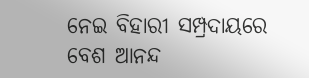ନେଇ ବିହାରୀ ସମ୍ପ୍ରଦାୟରେ ବେଶ ଆନନ୍ଦ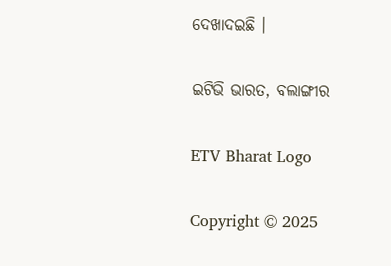ଦେଖାଦଇଛି ।

ଇଟିଭି ଭାରତ, ବଲାଙ୍ଗୀର

ETV Bharat Logo

Copyright © 2025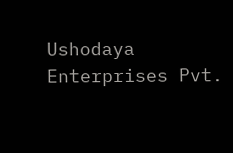Ushodaya Enterprises Pvt.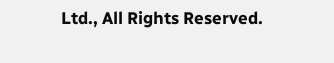Ltd., All Rights Reserved.